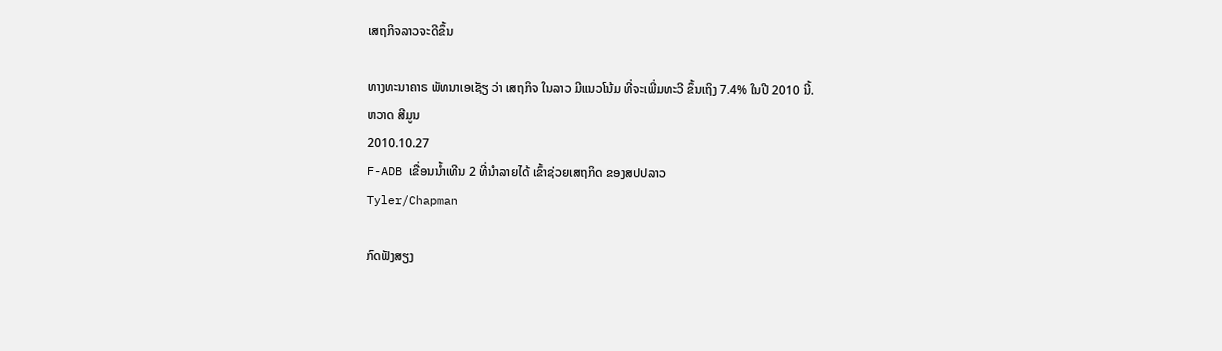ເສຖກິຈລາວຈະດີຂຶ້ນ

ທາງທະນາຄາຣ ພັທນາເອເຊັຽ ວ່າ ເສຖກິຈ ໃນລາວ ມີແນວໂນ້ມ ທີ່ຈະເພີ່ມທະວີ ຂຶ້ນເຖິງ 7.4% ໃນປີ 2010 ນີ້.
ຫວາດ ສີມູນ
2010.10.27
F-ADB ເຂື່ອນນໍ້າເທີນ 2 ທີ່ນໍາລາຍໄດ້ ເຂົ້າຊ່ວຍເສຖກິດ ຂອງສປປລາວ
Tyler/Chapman

ກົດຟັງສຽງ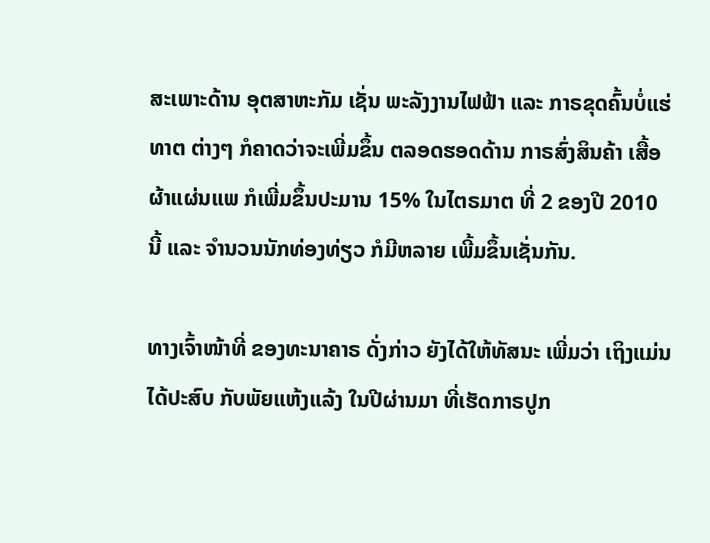ສະເພາະດ້ານ ອຸຕສາຫະກັມ ເຊັ່ນ ພະລັງງານໄຟຟ້າ ແລະ ກາຣຂຸດຄົ້ນບໍ່ແຮ່ທາຕ ຕ່າງໆ ກໍຄາດວ່າຈະເພີ່ມຂຶ້ນ ຕລອດຮອດດ້ານ ກາຣສົ່ງສິນຄ້າ ເສື້ອຜ້າແຜ່ນແພ ກໍເພີ່ມຂຶ້ນປະມານ 15% ໃນໄຕຣມາຕ ທີ່ 2 ຂອງປີ 2010 ນີ້ ແລະ ຈຳນວນນັກທ່ອງທ່ຽວ ກໍມີຫລາຍ ເພີ້ມຂຶ້ນເຊັ່ນກັນ.

ທາງເຈົ້າໜ້າທີ່ ຂອງທະນາຄາຣ ດັ່ງກ່າວ ຍັງໄດ້ໃຫ້ທັສນະ ເພີ່ມວ່າ ເຖິງແມ່ນໄດ້ປະສົບ ກັບພັຍແຫ້ງແລ້ງ ໃນປີຜ່ານມາ ທີ່ເຮັດກາຣປູກ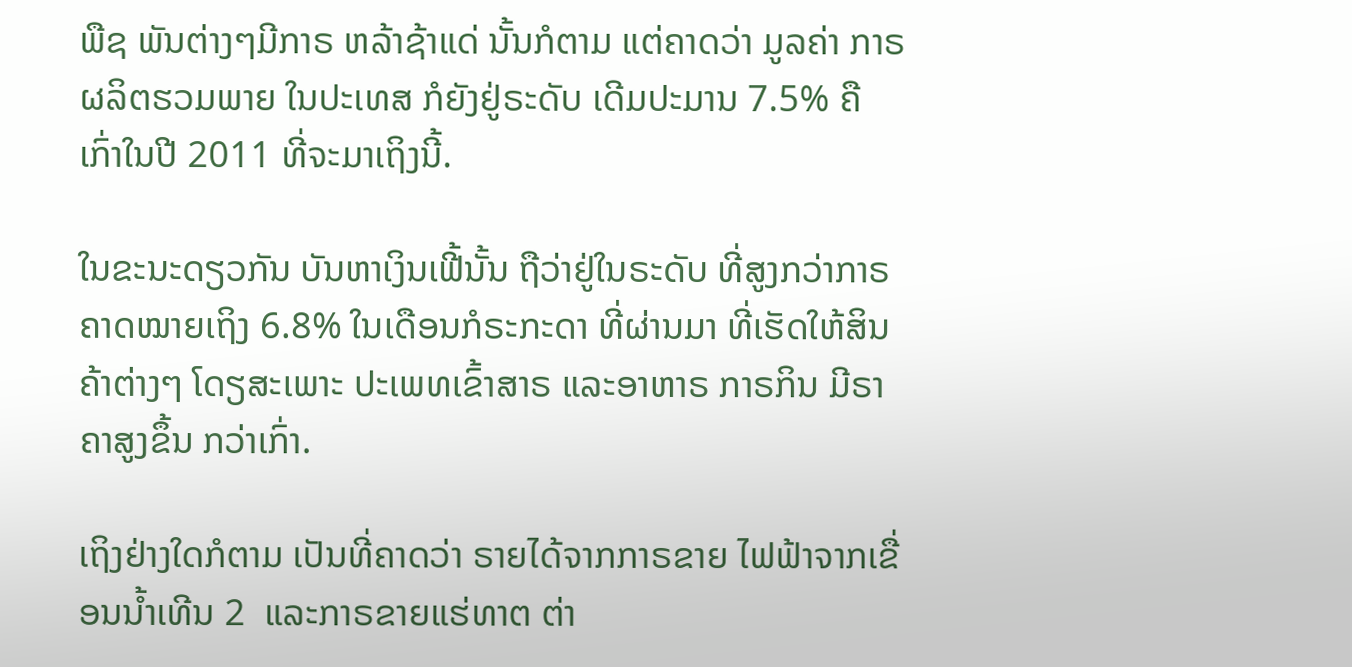ພືຊ ພັນຕ່າງໆມີກາຣ ຫລ້າຊ້າແດ່ ນັ້ນກໍຕາມ ແຕ່ຄາດວ່າ ມູລຄ່າ ກາຣຜລິຕຮວມພາຍ ໃນປະເທສ ກໍຍັງຢູ່ຣະດັບ ເດີມປະມານ 7.5% ຄື ເກົ່າໃນປີ 2011 ທີ່ຈະມາເຖິງນີ້.

ໃນຂະນະດຽວກັນ ບັນຫາເງິນເຟີ້ນັ້ນ ຖືວ່າຢູ່ໃນຣະດັບ ທີ່ສູງກວ່າກາຣ ຄາດໝາຍເຖິງ 6.8% ໃນເດືອນກໍຣະກະດາ ທີ່ຜ່ານມາ ທີ່ເຮັດໃຫ້ສິນຄ້າຕ່າງໆ ໂດຽສະເພາະ ປະເພທເຂົ້າສາຣ ແລະອາຫາຣ ກາຣກິນ ມີຣາຄາສູງຂຶ້ນ ກວ່າເກົ່າ.

ເຖິງຢ່າງໃດກໍຕາມ ເປັນທີ່ຄາດວ່າ ຣາຍໄດ້ຈາກກາຣຂາຍ ໄຟຟ້າຈາກເຂື່ອນນໍ້າເທີນ 2  ແລະກາຣຂາຍແຮ່ທາຕ ຕ່າ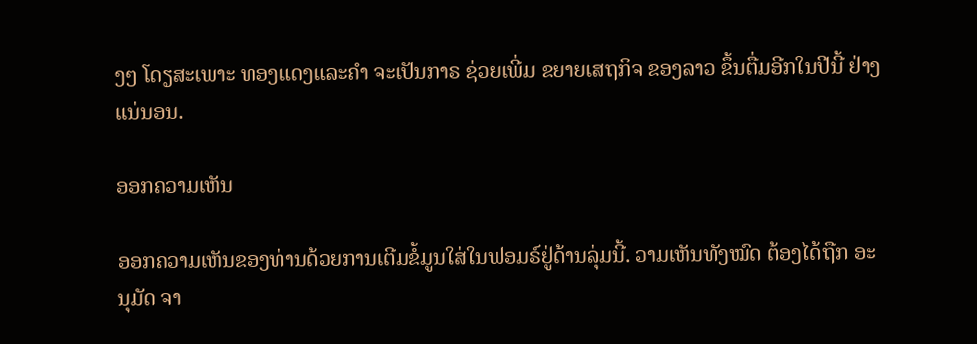ງໆ ໂດຽສະເພາະ ທອງແດງແລະຄຳ ຈະເປັນກາຣ ຊ່ວຍເພີ່ມ ຂຍາຍເສຖກິຈ ຂອງລາວ ຂຶ້ນຕື່ມອີກໃນປີນີ້ ຢ່າງແນ່ນອນ.

ອອກຄວາມເຫັນ

ອອກຄວາມເຫັນຂອງທ່ານດ້ວຍການເຕີມຂໍ້ມູນໃສ່ໃນຟອມຣ໌ຢູ່ດ້ານລຸ່ມນີ້. ວາມເຫັນທັງໝົດ ຕ້ອງໄດ້ຖືກ ອະນຸມັດ ຈາ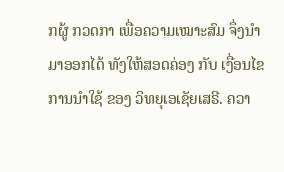ກຜູ້ ກວດກາ ເພື່ອຄວາມເໝາະສົມ ຈຶ່ງນໍາມາອອກໄດ້ ທັງໃຫ້ສອດຄ່ອງ ກັບ ເງື່ອນໄຂ ການນຳໃຊ້ ຂອງ ວິທຍຸເອເຊັຍເສຣີ. ຄວາ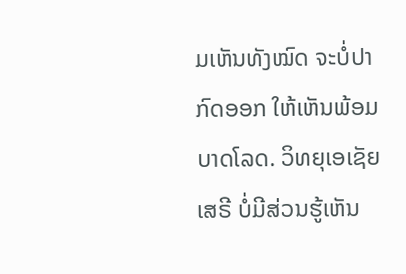ມເຫັນທັງໝົດ ຈະບໍ່ປາກົດອອກ ໃຫ້ເຫັນພ້ອມບາດໂລດ. ວິທຍຸເອເຊັຍເສຣີ ບໍ່ມີສ່ວນຮູ້ເຫັນ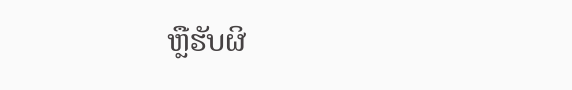ຫຼືຮັບຜິ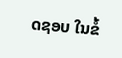ດຊອບ ໃນຂໍ້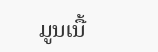ມູນເນື້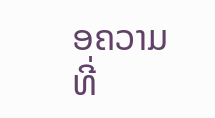ອຄວາມ ທີ່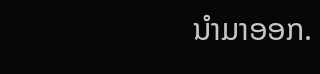ນໍາມາອອກ.